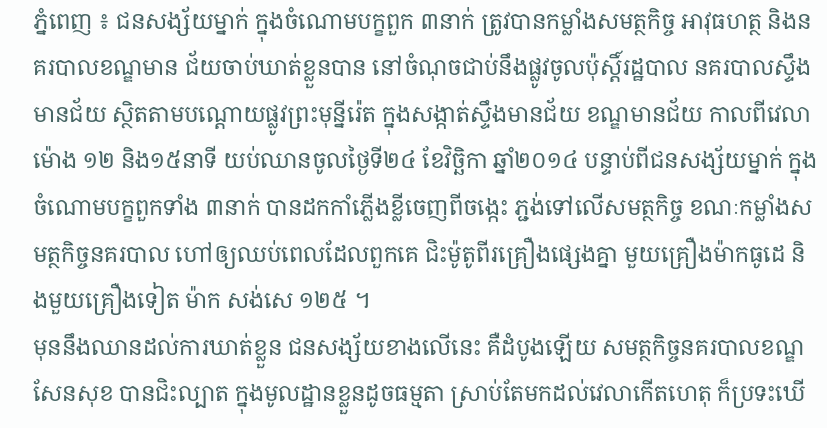ភ្នំពេញ ៖ ជនសង្ស័យម្នាក់ ក្នុងចំណោមបក្ខពួក ៣នាក់ ត្រូវបានកម្លាំងសមត្ថកិច្ច អាវុធហត្ថ និងនគរបាលខណ្ឌមាន ជ័យចាប់ឃាត់ខ្លួនបាន នៅចំណុចជាប់នឹងផ្លូវចូលប៉ុស្តិ៍រដ្ឋបាល នគរបាលស្ទឹងមានជ័យ ស្ថិតតាមបណ្តោយផ្លូវព្រះមុន្នីរ៉េត ក្នុងសង្កាត់ស្ទឹងមានជ័យ ខណ្ឌមានជ័យ កាលពីវេលាម៉ោង ១២ និង១៥នាទី យប់ឈានចូលថ្ងៃទី២៤ ខែវិច្ឆិកា ឆ្នាំ២០១៤ បន្ទាប់ពីជនសង្ស័យម្នាក់ ក្នុងចំណោមបក្ខពួកទាំង ៣នាក់ បានដកកាំភ្លើងខ្លីចេញពីចង្កេះ ភ្ជង់ទៅលើសមត្ថកិច្ច ខណៈកម្លាំងសមត្ថកិច្ចនគរបាល ហៅឲ្យឈប់ពេលដែលពួកគេ ជិះម៉ូតូពីរគ្រឿងផ្សេងគ្នា មួយគ្រឿងម៉ាកធូដេ និងមួយគ្រឿងទៀត ម៉ាក សង់សេ ១២៥ ។
មុននឹងឈានដល់ការឃាត់ខ្លួន ជនសង្ស័យខាងលើនេះ គឺដំបូងឡើយ សមត្ថកិច្ចនគរបាលខណ្ឌសែនសុខ បានជិះល្បាត ក្នុងមូលដ្ឋានខ្លួនដូចធម្មតា ស្រាប់តែមកដល់វេលាកើតហេតុ ក៏ប្រទះឃើ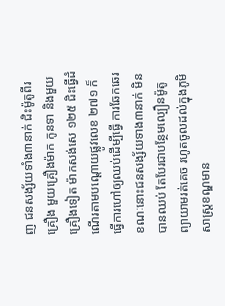ញ ជនសង្ស័យទាំង៣នាក់ ជិះម៉ូតូពីរគ្រឿង មួយគ្រឿងម៉ាក កូនទា និងមួយគ្រឿងទៀត ម៉ាកសង់សេ ១២៥ ជិះធ្វើដំណើរតាមបណ្តោយផ្លូវលេខ ២៧១ ក៏ធ្វើការហៅឲ្យឈប់ដើម្បីធ្វើ ការឆែកឆេរ ខណៈនោះជនសង្ស័យទាង៣នាក់ មិនបានឈប់ តែបែរជាបន្ថែមល្បឿនម៉ូតូព្យាយាមរត់គេច រហូតចូលដល់ក្នុងភូមិសាស្ត្រខណ្ឌមាន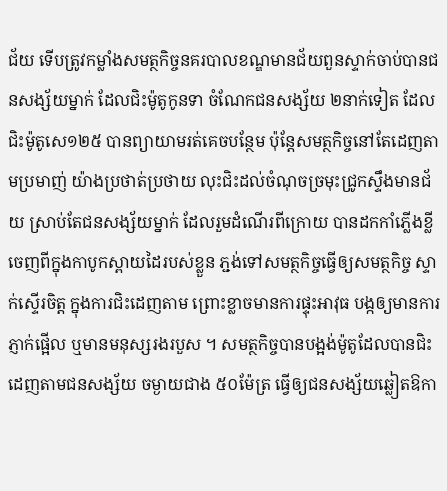ជ័យ ទើបត្រូវកម្លាំងសមត្ថកិច្ចនគរបាលខណ្ឌមានជ័យពួនស្ទាក់ចាប់បានជនសង្ស័យម្នាក់ ដែលជិះម៉ូតូកូនទា ចំណែកជនសង្ស័យ ២នាក់ទៀត ដែលជិះម៉ូតូសេ១២៥ បានព្យាយាមរត់គេចបន្ថែម ប៉ុន្តែសមត្ថកិច្ចនៅតែដេញតាមប្រមាញ់ យ៉ាងប្រថាត់ប្រថាយ លុះជិះដល់ចំណុចច្រមុះជ្រូកស្ទឹងមានជ័យ ស្រាប់តែជនសង្ស័យម្នាក់ ដែលរួមដំណើរពីក្រោយ បានដកកាំភ្លើងខ្លី ចេញពីក្នុងកាបូកស្ពាយដៃរបស់ខ្លួន ភ្ជង់ទៅសមត្ថកិច្ចធ្វើឲ្យសមត្ថកិច្ច ស្ទាក់ស្ទើរចិត្ត ក្នុងការជិះដេញតាម ព្រោះខ្លាចមានការផ្ទុះអាវុធ បង្កឲ្យមានការ ភ្ញាក់ផ្អើល ឬមានមនុស្សរងរបួស ។ សមត្ថកិច្ចបានបង្អង់ម៉ូតូដែលបានជិះដេញតាមជនសង្ស័យ ចម្ងាយជាង ៥០ម៉ែត្រ ធ្វើឲ្យជនសង្ស័យឆ្លៀតឱកា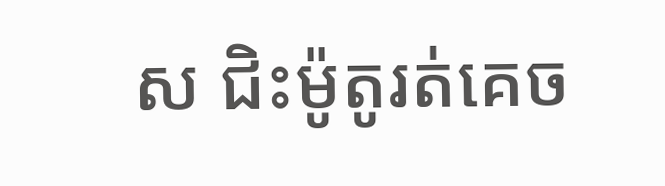ស ជិះម៉ូតូរត់គេច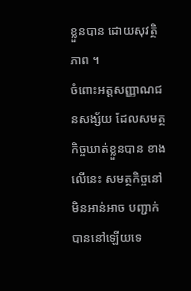ខ្លួនបាន ដោយសុវត្ថិភាព ។
ចំពោះអត្តសញ្ញាណជនសង្ស័យ ដែលសមត្ថកិច្ចឃាត់ខ្លួនបាន ខាងលើនេះ សមត្ថកិច្ចនៅមិនអាន់អាច បញ្ជាក់បាននៅឡើយទេ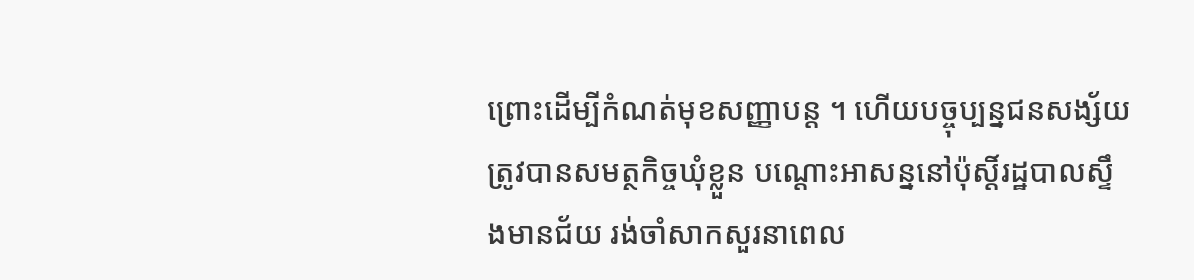ព្រោះដើម្បីកំណត់មុខសញ្ញាបន្ត ។ ហើយបច្ចុប្បន្នជនសង្ស័យត្រូវបានសមត្ថកិច្ចឃុំខ្លួន បណ្តោះអាសន្ននៅប៉ុស្តិ៍រដ្ឋបាលស្ទឹងមានជ័យ រង់ចាំសាកសួរនាពេល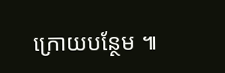ក្រោយបន្ថែម ៕